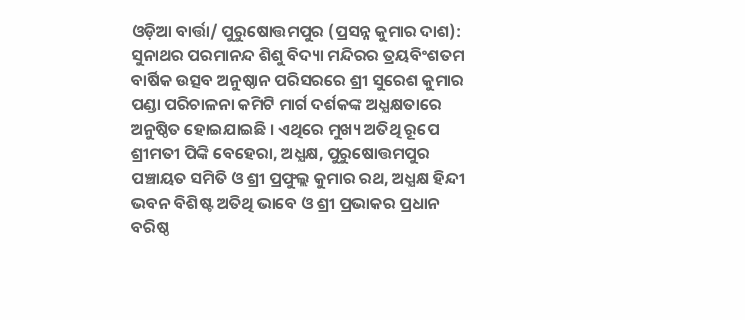ଓଡ଼ିଆ ବାର୍ତ୍ତା/ ପୁରୁଷୋତ୍ତମପୁର (ପ୍ରସନ୍ନ କୁମାର ଦାଶ): ସୁନାଥର ପରମାନନ୍ଦ ଶିଶୁ ବିଦ୍ୟା ମନ୍ଦିରର ତ୍ରୟବିଂଶତମ ବାର୍ଷିକ ଉତ୍ସବ ଅନୁଷ୍ଠାନ ପରିସରରେ ଶ୍ରୀ ସୁରେଶ କୁମାର ପଣ୍ଡା ପରିଚାଳନା କମିଟି ମାର୍ଗ ଦର୍ଶକଙ୍କ ଅଧ୍ଯକ୍ଷତାରେ ଅନୁଷ୍ଠିତ ହୋଇଯାଇଛି । ଏଥିରେ ମୁଖ୍ୟ ଅତିଥି ରୂପେ ଶ୍ରୀମତୀ ପିଙ୍କି ବେହେରା, ଅଧ୍ଯକ୍ଷ, ପୁରୁଷୋତ୍ତମପୁର ପଞ୍ଚାୟତ ସମିତି ଓ ଶ୍ରୀ ପ୍ରଫୁଲ୍ଲ କୁମାର ରଥ, ଅଧ୍ଯକ୍ଷ ହିନ୍ଦୀ ଭବନ ବିଶିଷ୍ଟ ଅତିଥି ଭାବେ ଓ ଶ୍ରୀ ପ୍ରଭାକର ପ୍ରଧାନ ବରିଷ୍ଠ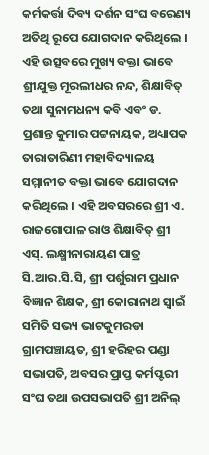କର୍ମକର୍ତ୍ତା ଦିବ୍ୟ ଦର୍ଶନ ସଂଘ ବରେଣ୍ୟ ଅତିଥି ରୂପେ ଯୋଗଦାନ କରିଥିଲେ । ଏହି ଉତ୍ସବରେ ମୁଖ୍ୟ ବକ୍ତା ଭାବେ ଶ୍ରୀଯୁକ୍ତ ମୂରଲୀଧର ନନ୍ଦ, ଶିକ୍ଷାବିତ୍ ତଥା ସୁନାମଧନ୍ୟ କବି ଏବଂ ଡ. ପ୍ରଶାନ୍ତ କୁମାର ପଟ୍ଟନାୟକ, ଅଧ୍ୟାପକ ତାରାତାରିଣୀ ମହାବିଦ୍ୟାଳୟ ସମ୍ମାନୀତ ବକ୍ତା ଭାବେ ଯୋଗଦାନ କରିଥିଲେ । ଏହି ଅବସରରେ ଶ୍ରୀ ଏ. ରାଜଗୋପାଳ ରାଓ ଶିକ୍ଷାବିତ୍ ଶ୍ରୀ ଏସ୍. ଲକ୍ଷ୍ମୀନାରାୟଣ ପାତ୍ର ସି.ଆର.ସି.ସି, ଶ୍ରୀ ପର୍ଶୁରାମ ପ୍ରଧାନ ବିଜ୍ଞାନ ଶିକ୍ଷକ, ଶ୍ରୀ କୋରାନାଥ ସ୍ଵାଇଁ ସମିତି ସଭ୍ୟ ଭାଟକୁମରଡା ଗ୍ରାମପଞ୍ଚାୟତ, ଶ୍ରୀ ହରିହର ପଣ୍ଡା ସଭାପତି, ଅବସର ପ୍ରାପ୍ତ କର୍ମପ୍ଟରୀ ସଂଘ ତଥା ଉପସଭାପତି ଶ୍ରୀ ଅନିଲ୍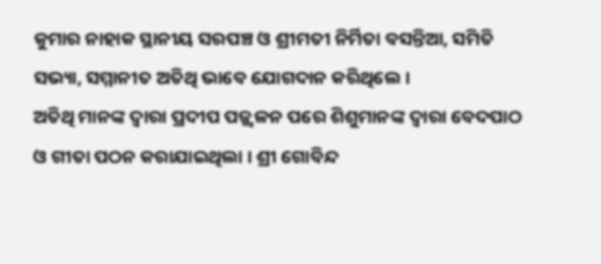କୁମାର ନାହାକ ସ୍ଥାନୀୟ ସରପଞ୍ଚ ଓ ଶ୍ରୀମତୀ ନିର୍ମିତା ବସନ୍ତିଆ, ସମିତି ସଭ୍ୟା, ସମ୍ମାନୀତ ଅତିଥି ଭାବେ ଯୋଗଦାନ କରିଥିଲେ ।
ଅତିଥି ମାନଙ୍କ ଦ୍ୱାରା ପ୍ରଦୀପ ପଜ୍ଜ୍ଵଳନ ପରେ ଶିଶୁମାନଙ୍କ ଦ୍ୱାରା ବେଦପାଠ ଓ ଗୀତା ପଠନ କରାଯାଇଥିଲା । ଶ୍ରୀ ଗୋବିନ୍ଦ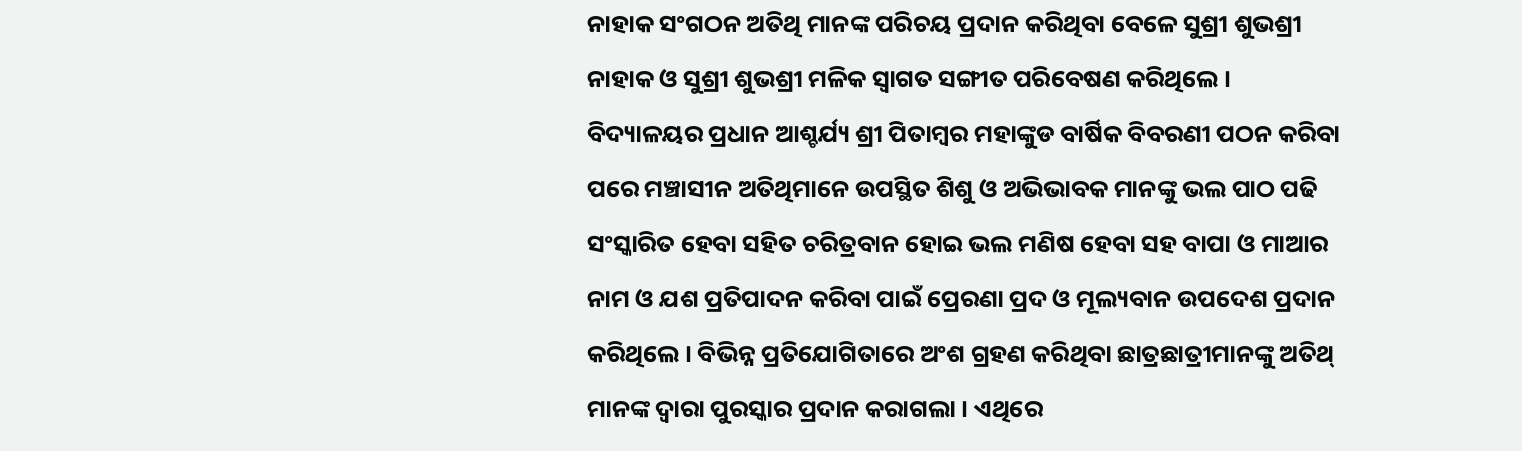ନାହାକ ସଂଗଠନ ଅତିଥି ମାନଙ୍କ ପରିଚୟ ପ୍ରଦାନ କରିଥିବା ବେଳେ ସୁଶ୍ରୀ ଶୁଭଶ୍ରୀ ନାହାକ ଓ ସୁଶ୍ରୀ ଶୁଭଶ୍ରୀ ମଳିକ ସ୍ଵାଗତ ସଙ୍ଗୀତ ପରିବେଷଣ କରିଥିଲେ । ବିଦ୍ୟାଳୟର ପ୍ରଧାନ ଆଶ୍ଚର୍ଯ୍ୟ ଶ୍ରୀ ପିତାମ୍ବର ମହାଙ୍କୁଡ ବାର୍ଷିକ ବିବରଣୀ ପଠନ କରିବା ପରେ ମଞ୍ଚାସୀନ ଅତିଥିମାନେ ଉପସ୍ଥିତ ଶିଶୁ ଓ ଅଭିଭାବକ ମାନଙ୍କୁ ଭଲ ପାଠ ପଢି ସଂସ୍କାରିତ ହେବା ସହିତ ଚରିତ୍ରବାନ ହୋଇ ଭଲ ମଣିଷ ହେବା ସହ ବାପା ଓ ମାଆର ନାମ ଓ ଯଶ ପ୍ରତିପାଦନ କରିବା ପାଇଁ ପ୍ରେରଣା ପ୍ରଦ ଓ ମୂଲ୍ୟବାନ ଉପଦେଶ ପ୍ରଦାନ କରିଥିଲେ । ବିଭିନ୍ନ ପ୍ରତିଯୋଗିତାରେ ଅଂଶ ଗ୍ରହଣ କରିଥିବା ଛାତ୍ରଛାତ୍ରୀମାନଙ୍କୁ ଅତିଥ୍ ମାନଙ୍କ ଦ୍ୱାରା ପୁରସ୍କାର ପ୍ରଦାନ କରାଗଲା । ଏଥିରେ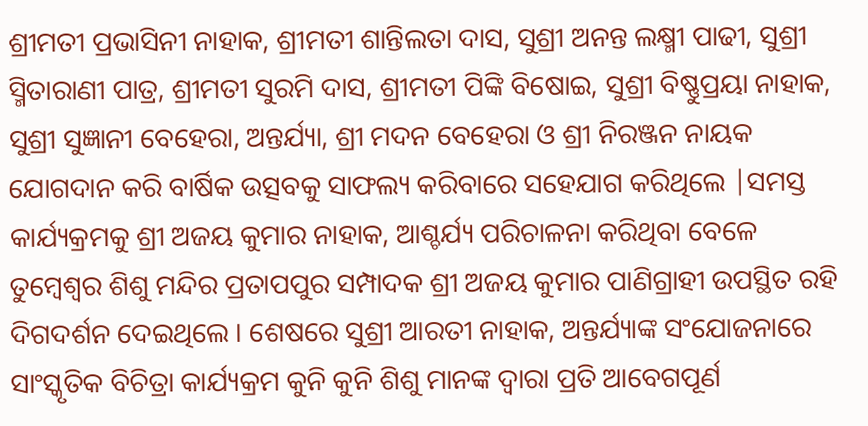ଶ୍ରୀମତୀ ପ୍ରଭାସିନୀ ନାହାକ, ଶ୍ରୀମତୀ ଶାନ୍ତିଲତା ଦାସ, ସୁଶ୍ରୀ ଅନନ୍ତ ଲକ୍ଷ୍ମୀ ପାଢୀ, ସୁଶ୍ରୀ ସ୍ମିତାରାଣୀ ପାତ୍ର, ଶ୍ରୀମତୀ ସୁରମି ଦାସ, ଶ୍ରୀମତୀ ପିଙ୍କି ବିଷୋଇ, ସୁଶ୍ରୀ ବିଷ୍ଣୁପ୍ରୟା ନାହାକ, ସୁଶ୍ରୀ ସୁଜ୍ଞାନୀ ବେହେରା, ଅନ୍ତର୍ଯ୍ୟା, ଶ୍ରୀ ମଦନ ବେହେରା ଓ ଶ୍ରୀ ନିରଞ୍ଜନ ନାୟକ ଯୋଗଦାନ କରି ବାର୍ଷିକ ଉତ୍ସବକୁ ସାଫଲ୍ୟ କରିବାରେ ସହେଯାଗ କରିଥିଲେ |ସମସ୍ତ କାର୍ଯ୍ୟକ୍ରମକୁ ଶ୍ରୀ ଅଜୟ କୁମାର ନାହାକ, ଆଶ୍ଚର୍ଯ୍ୟ ପରିଚାଳନା କରିଥିବା ବେଳେ ତୁମ୍ବେଶ୍ଵର ଶିଶୁ ମନ୍ଦିର ପ୍ରତାପପୁର ସମ୍ପାଦକ ଶ୍ରୀ ଅଜୟ କୁମାର ପାଣିଗ୍ରାହୀ ଉପସ୍ଥିତ ରହି ଦିଗଦର୍ଶନ ଦେଇଥିଲେ । ଶେଷରେ ସୁଶ୍ରୀ ଆରତୀ ନାହାକ, ଅନ୍ତର୍ଯ୍ୟାଙ୍କ ସଂଯୋଜନାରେ ସାଂସ୍କୃତିକ ବିଚିତ୍ରା କାର୍ଯ୍ୟକ୍ରମ କୁନି କୁନି ଶିଶୁ ମାନଙ୍କ ଦ୍ୱାରା ପ୍ରତି ଆବେଗପୂର୍ଣ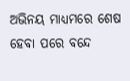ଅଭିନୟ ମାଧ୍ୟମରେ ଶେଷ ହେବା ପରେ ବନ୍ଦେ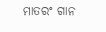ମାତରଂ ଗାନ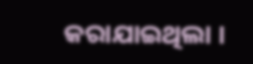କରାଯାଇଥିଲା ।